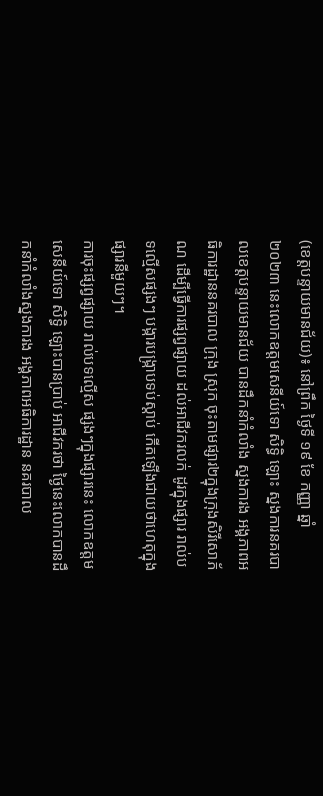(ខេត្តបន្ទាយមានជ័យ)៖ នៅព្រឹក ថ្ងៃទី ១៩ ខែ កញ្ញា ឆ្នាំ ២០២៣ នេះលោកឧត្តមសេនីយ៍ទោ សិទ្ធិ ឡោះ ស្នងការនគរបាលខេត្តបន្ទាយមានជ័យ បានដឹកនាំកំលាំង ស្នងការង អង្គភាពអធិការដ្ឋាននគរបាល ក្រុង ស្រុក ចុះតាមផ្សារ២ក្នុងក្រុងសិរីសោភ័ណ ដើម្បីធ្វើការផ្សព្វផ្សាយ ដល់អាជីវករលក់ ដូរក្នុងផ្សារ រាល់បទល្មើសផ្សងៗ បង្ការបង្រ្កាបទប់ស្តាប់ កើតឡើងជាយថាហេតុក្នុងផ្សារនីមួយៗ។
ការចុះផ្សព្វផ្សាយ រាល់បទល្មើស ផ្សងៗក្នុងផ្សារនេះ លោកឧត្តមសេនីយ៍ទោ សិទ្ធិ ឡោះបានប្រាប់ អាជីវករថា ថ្ងៃនេះលោកបានដឹ កនាំកំលាំងស្នងការង អង្គភាពអធិការដ្ឋាន នគរបាល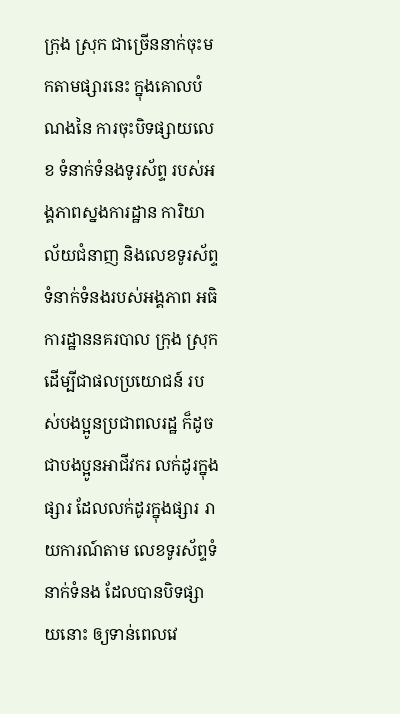ក្រុង ស្រុក ជាច្រើននាក់ចុះមកតាមផ្សារនេះ ក្នុងគោលបំណងនៃ ការចុះបិទផ្សាយលេខ ទំនាក់ទំនងទូរស័ព្ទ របស់អង្គភាពស្នងការដ្ឋាន ការិយាល័យជំនាញ និងលេខទូរស័ព្ទ ទំនាក់ទំនងរបស់អង្គភាព អធិការដ្ឋាននគរបាល ក្រុង ស្រុក ដើម្បីជាផលប្រយោជន៍ របស់បងប្អូនប្រជាពលរដ្ឋ ក៏ដូចជាបងប្អូនអាជីវករ លក់ដូរក្នុងផ្សារ ដែលលក់ដូរក្នុងផ្សារ រាយការណ៍តាម លេខទូរស័ព្ទទំនាក់ទំនង ដែលបានបិទផ្សាយនោះ ឲ្យទាន់ពេលវេ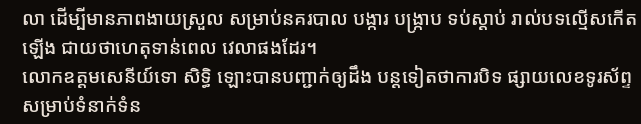លា ដើម្បីមានភាពងាយស្រួល សម្រាប់នគរបាល បង្ការ បង្រ្កាប ទប់ស្តាប់ រាល់បទល្មើសកើតឡើង ជាយថាហេតុទាន់ពេល វេលាផងដែរ។
លោកឧត្តមសេនីយ៍ទោ សិទ្ធិ ឡោះបានបញ្ជាក់ឲ្យដឹង បន្តទៀតថាការបិទ ផ្សាយលេខទូរស័ព្ទ សម្រាប់ទំនាក់ទំន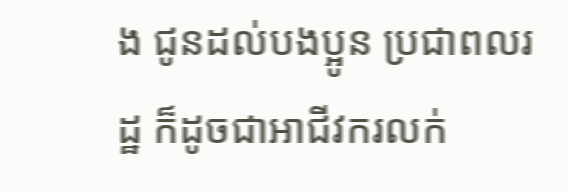ង ជូនដល់បងប្អូន ប្រជាពលរដ្ឋ ក៏ដូចជាអាជីវករលក់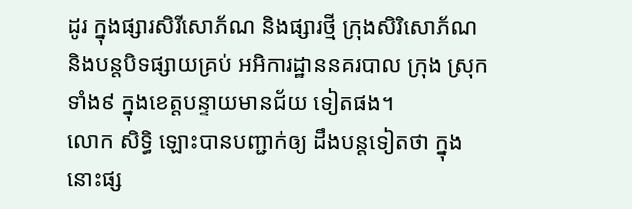ដូរ ក្នុងផ្សារសិរីសោភ័ណ និងផ្សារថ្មី ក្រុងសិរិសោភ័ណ និងបន្តបិទផ្សាយគ្រប់ អអិការដ្ឋាននគរបាល ក្រុង ស្រុកទាំង៩ ក្នុងខេត្តបន្ទាយមានជ័យ ទៀតផង។
លោក សិទ្ធិ ឡោះបានបញ្ជាក់ឲ្យ ដឹងបន្តទៀតថា ក្នុងនោះផ្ស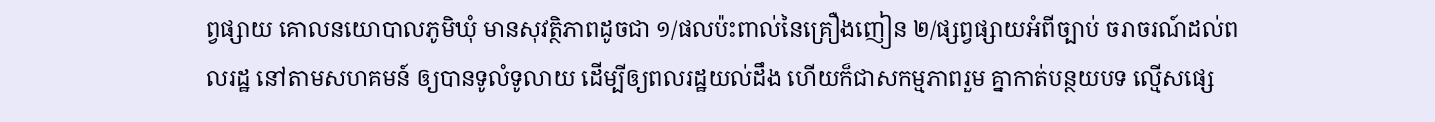ព្វផ្សាយ គោលនយោបាលភូមិឃុំ មានសុវត្ថិភាពដូចជា ១/ផលប៉ះពាល់នៃគ្រឿងញៀន ២/ផ្សព្វផ្សាយអំពីច្បាប់ ចរាចរណ៍ដល់ពលរដ្ឋ នៅតាមសហគមន៍ ឲ្យបានទូលំទូលាយ ដើម្បីឲ្យពលរដ្ឋយល់ដឹង ហើយក៏ជាសកម្មភាពរួម គ្នាកាត់បន្ថយបទ ល្មើសផ្សេ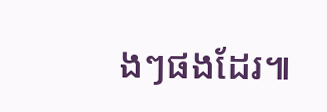ងៗផងដែរ៕